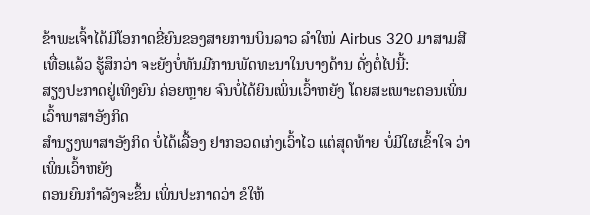ຂ້າພະເຈົ້າໄດ້ມີໂອກາດຂີ່ຍົນຂອງສາຍການບິນລາວ ລໍາໃໜ່ Airbus 320 ມາສາມສີເທື່ອແລ້ວ ຮູ້ສຶກວ່າ ຈະຍັງບໍ່ທັນມີການພັດທະນາໃນບາງດ້ານ ດັ່ງຕໍ່ໄປນີ້:
ສຽງປະກາດຢູ່ເທິງຍົນ ຄ່ອຍຫຼາຍ ຈົນບໍ່ໄດ້ຍິນເພິ່ນເວົ້າຫຍັງ ໂດຍສະເພາະຕອນເພິ່ນເວົ້າພາສາອັງກິດ
ສໍານຽງພາສາອັງກິດ ບໍ່ໄດ້ເລື້ອງ ຢາກອວດເກ່ງເວົ້າໄວ ແຕ່ສຸດທ້າຍ ບໍ່ມີໃຜເຂົ້າໃຈ ວ່າເພິ່ນເວົ້າຫຍັງ
ຕອນຍົນກໍາລັງຈະຂຶ້ນ ເພິ່ນປະກາດວ່າ ຂໍໃຫ້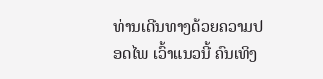ທ່ານເດີນທາງດ້ວຍຄວາມປອດໄພ ເວົ້າແນວນີ້ ຄົນເທິງ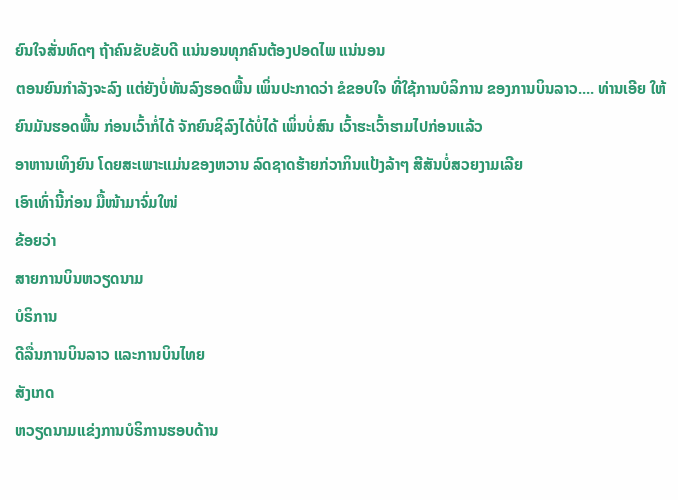ຍົນໃຈສັ່ນທົດໆ ຖ້າຄົນຂັບຂັບດີ ແນ່ນອນທຸກຄົນຕ້ອງປອດໄພ ແນ່ນອນ
ຕອນຍົນກໍາລັງຈະລົງ ແຕ່ຍັງບໍ່ທັນລົງຮອດພື້ນ ເພິ່ນປະກາດວ່າ ຂໍຂອບໃຈ ທີ່ໃຊ້ການບໍລິການ ຂອງການບິນລາວ.... ທ່ານເອີຍ ໃຫ້ຍົນມັນຮອດພື້ນ ກ່ອນເວົ້າກໍ່ໄດ້ ຈັກຍົນຊິລົງໄດ້ບໍ່ໄດ້ ເພິ່ນບໍ່ສົນ ເວົ້າຮະເວົ້າຮາມໄປກ່ອນແລ້ວ
ອາຫານເທິງຍົນ ໂດຍສະເພາະແມ່ນຂອງຫວານ ລົດຊາດຮ້າຍກ່ວາກິນແປ້ງລ້າໆ ສີສັນບໍ່ສວຍງາມເລີຍ
ເອົາເທົ່ານີ້ກ່ອນ ມື້ໜ້າມາຈົ່ມໃໜ່
ຂ້ອຍວ່າ
ສາຍການບິນຫວຽດນາມ
ບໍຣິການ
ດີລື່ນການບິນລາວ ແລະການບິນໄທຍ
ສັງເກດ
ຫວຽດນາມແຂ່ງການບໍຣິການຮອບດ້ານ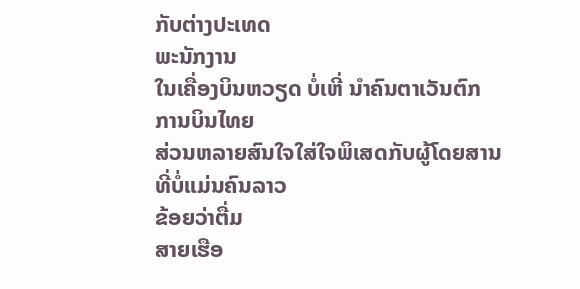ກັບຕ່າງປະເທດ
ພະນັກງານ
ໃນເຄື່ອງບິນຫວຽດ ບໍ່ເຫີ່ ນຳຄົນຕາເວັນຕົກ
ການບິນໄທຍ
ສ່ວນຫລາຍສົນໃຈໃສ່ໃຈພິເສດກັບຜູ້ໂດຍສານ
ທີ່ບໍ່ແມ່ນຄົນລາວ
ຂ້ອຍວ່າຕື່ມ
ສາຍເຮືອ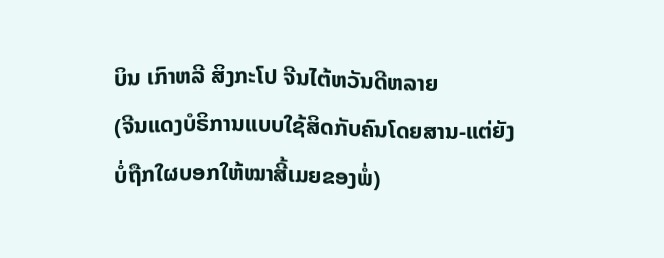ບິນ ເກົາຫລີ ສິງກະໂປ ຈີນໄຕ້ຫວັນດີຫລາຍ
(ຈີນແດງບໍຣິການແບບໃຊ້ສິດກັບຄົນໂດຍສານ-ແຕ່ຍັງບໍ່ຖືກໃຜບອກໃຫ້ໝາສີ້ເມຍຂອງພໍ່)